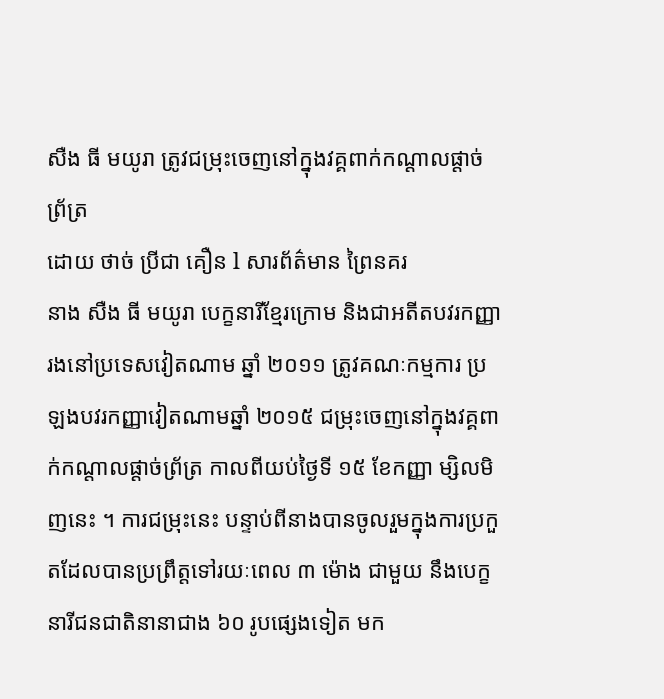សឺង ធី មយូរា ត្រូវជម្រុះចេញនៅក្នុងវគ្គពាក់កណ្ដាលផ្ដាច់ព្រ័ត្រ
ដោយ ថាច់ ប្រីជា គឿន l សារព័ត៌មាន ព្រៃនគរ
នាង សឺង ធី មយូរា បេក្ខនារីខ្មែរក្រោម និងជាអតីតបវរកញ្ញារងនៅប្រទេសវៀតណាម ឆ្នាំ ២០១១ ត្រូវគណៈកម្មការ ប្រឡងបវរកញ្ញាវៀតណាមឆ្នាំ ២០១៥ ជម្រុះចេញនៅក្នុងវគ្គពាក់កណ្ដាលផ្ដាច់ព្រ័ត្រ កាលពីយប់ថ្ងៃទី ១៥ ខែកញ្ញា ម្សិលមិញនេះ ។ ការជម្រុះនេះ បន្ទាប់ពីនាងបានចូលរួមក្នុងការប្រកួតដែលបានប្រព្រឹត្តទៅរយៈពេល ៣ ម៉ោង ជាមួយ នឹងបេក្ខនារីជនជាតិនានាជាង ៦០ រូបផ្សេងទៀត មក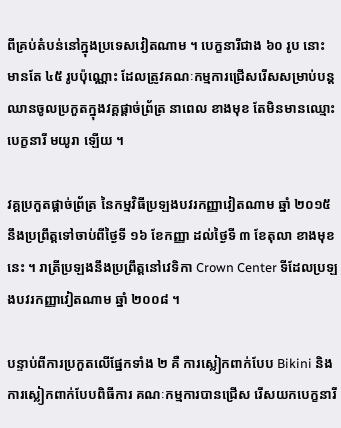ពីគ្រប់តំបន់នៅក្នុងប្រទេសវៀតណាម ។ បេក្ខនារីជាង ៦០ រូប នោះ មានតែ ៤៥ រូបប៉ុណ្ណោះ ដែលត្រូវគណៈកម្មការជ្រើសរើសសម្រាប់បន្តឈានចូលប្រកួតក្នុងវគ្គផ្ដាច់ព្រ័ត្រ នាពេល ខាងមុខ តែមិនមានឈ្មោះ បេក្ខនារី មយូរា ឡើយ ។

វគ្គប្រកួតផ្ដាច់ព្រ័ត្រ នៃកម្មវិធីប្រឡងបវរកញ្ញាវៀតណាម ឆ្នាំ ២០១៥ នឹងប្រព្រឹត្តទៅចាប់ពីថ្ងៃទី ១៦ ខែកញ្ញា ដល់ថ្ងៃទី ៣ ខែតុលា ខាងមុខនេះ ។ រាត្រីប្រឡងនឹងប្រព្រឹត្តនៅវេទិកា Crown Center ទីដែលប្រឡងបវរកញ្ញាវៀតណាម ឆ្នាំ ២០០៨ ។

បន្ទាប់ពីការប្រកួតលើផ្នែកទាំង ២ គឺ ការស្លៀកពាក់បែប Bikini និងការស្លៀកពាក់បែបពិធីការ គណៈកម្មការបានជ្រើស រើសយកបេក្ខនារី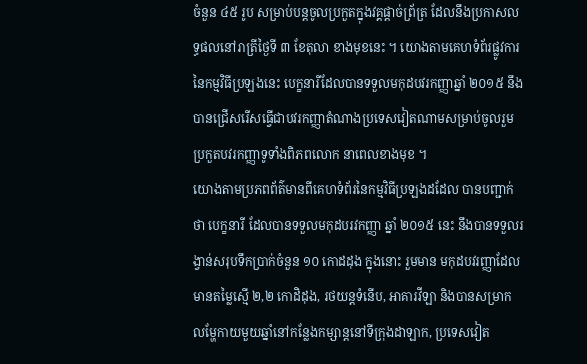ចំនួន ៤៥ រូប សម្រាប់បន្តចូលប្រកួតក្នុងវគ្គផ្ដាច់ព្រ័ត្រ ដែលនឹងប្រកាសលទ្ធផលនៅរាត្រីថ្ងៃទី ៣ ខែតុលា ខាងមុខនេះ ។ យោងតាមគេហទំព័រផ្លូវការនៃកម្មវិធីប្រឡងនេះ បេក្ខនារីដែលបានទទួលមកុដបវរកញ្ញាឆ្នាំ ២០១៥ នឹងបានជ្រើសរើសធ្វើជាបវរកញ្ញាតំណាងប្រទេសវៀតណាមសម្រាប់ចូលរួមប្រកួតបវរកញ្ញាទូទាំងពិភពលោក នាពេលខាងមុខ ។
យោងតាមប្រភពព័ត៌មានពីគេហទំព័រនៃកម្មវិធីប្រឡងដដែល បានបញ្ជាក់ថា បេក្ខនារី ដែលបានទទួលមកុដបរវកញ្ញា ឆ្នាំ ២០១៥ នេះ នឹងបានទទួលរង្វាន់សរុបទឹកប្រាក់ចំនួន ១០ កោដដុង ក្នុងនោះ រួមមាន មកុដបវរញ្ញាដែលមានតម្លៃស្មើ ២,២ កោដិដុង, រថយន្តទំនើប, អាគារវីឡា និងបានសម្រាក លម្ហែកាយមួយឆ្នាំនៅកន្លែងកម្សាន្តនៅទីក្រុងដាឡាក, ប្រទេសវៀត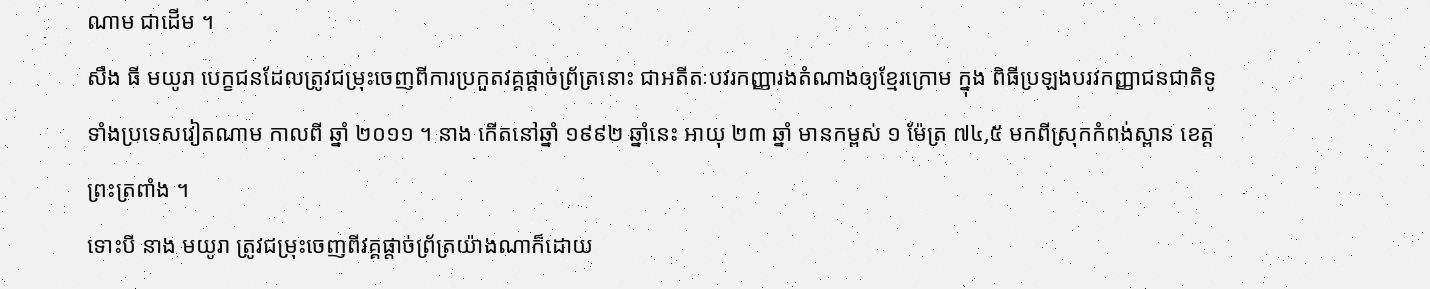ណាម ជាដើម ។
សឺង ធី មយូរា បេក្ខជនដែលត្រូវជម្រុះចេញពីការប្រកួតវគ្គផ្ដាច់ព្រ័ត្រនោះ ជាអតីតៈបវរកញ្ញារងតំណាងឲ្យខ្មែរក្រោម ក្នុង ពិធីប្រឡងបរវកញ្ញាជនជាតិទូទាំងប្រទេសវៀតណាម កាលពី ឆ្នាំ ២០១១ ។ នាង កើតនៅឆ្នាំ ១៩៩២ ឆ្នាំនេះ អាយុ ២៣ ឆ្នាំ មានកម្ពស់ ១ ម៉ែត្រ ៧៤,៥ មកពីស្រុកកំពង់ស្ពាន ខេត្តព្រះត្រពាំង ។
ទោះបី នាង មយូរា ត្រូវជម្រុះចេញពីវគ្គផ្ដាច់ព្រ័ត្រយ៉ាងណាក៏ដោយ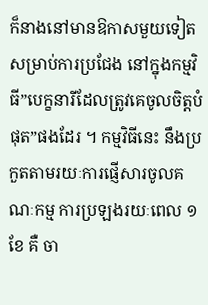ក៏នាងនៅមានឱកាសមួយទៀត សម្រាប់ការប្រជែង នៅក្នុងកម្មវិធី”បេក្ខនារីដែលត្រូវគេចូលចិត្តបំផុត”ផងដែរ ។ កម្មវិធីនេះ នឹងប្រកួតតាមរយៈការផ្ញើសារចូលគណៈកម្ម ការប្រឡងរយៈពេល ១ ខែ គឺ ចា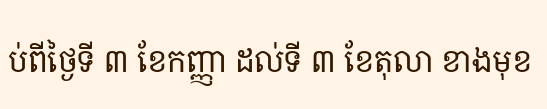ប់ពីថ្ងៃទី ៣ ខែកញ្ញា ដល់ទី ៣ ខែតុលា ខាងមុខ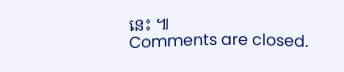នេះ ៕
Comments are closed.